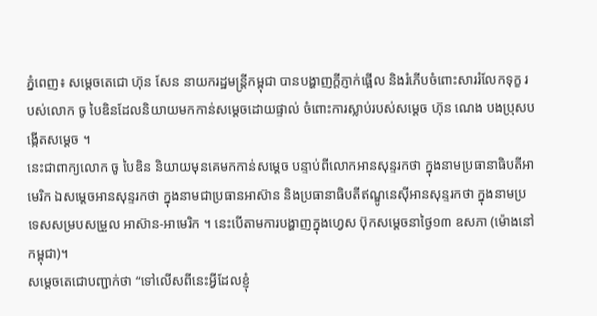ភ្នំពេញ៖ សម្តេចតេជោ ហ៊ុន សែន នាយករដ្ឋមន្រ្តីកម្ពុជា បានបង្ហាញក្តីភ្ញាក់ផ្អើល និងរំភើបចំពោះសាររំលែកទុក្ខ របស់លោក ចូ បៃឌិនដែលនិយាយមកកាន់សម្តេចដោយផ្ទាល់ ចំពោះការស្លាប់របស់សម្តេច ហ៊ុន ណេង បងប្រុសបង្កើតសម្តេច ។
នេះជាពាក្យលោក ចូ បៃឌិន និយាយមុនគេមកកាន់សម្តេច បន្ទាប់ពីលោកអានសុន្ទរកថា ក្នុងនាមប្រធានាធិបតីអាមេរិក ឯសម្តេចអានសុន្ទរកថា ក្នុងនាមជាប្រធានអាស៊ាន និងប្រធានាធិបតីឥណ្ឌូនេស៊ីអានសុន្ទរកថា ក្នុងនាមប្រទេសសម្របសម្រួល អាស៊ាន-អាមេរិក ។ នេះបើតាមការបង្ហាញក្នុងហ្វេស ប៊ុកសម្តេចនាថ្ងៃ១៣ ឧសភា (ម៉ោងនៅកម្ពុជា)។
សម្តេចតេជោបញ្ជាក់ថា “ទៅលើសពីនេះអ្វីដែលខ្ញុំ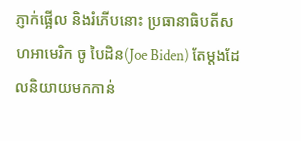ភ្ញាក់ផ្អើល និងរំភើបនោះ ប្រធានាធិបតីសហអាមេរិក ចូ បៃដិន(Joe Biden) តែម្តងដែលនិយាយមកកាន់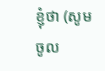ខ្ញុំថា (សូមចូល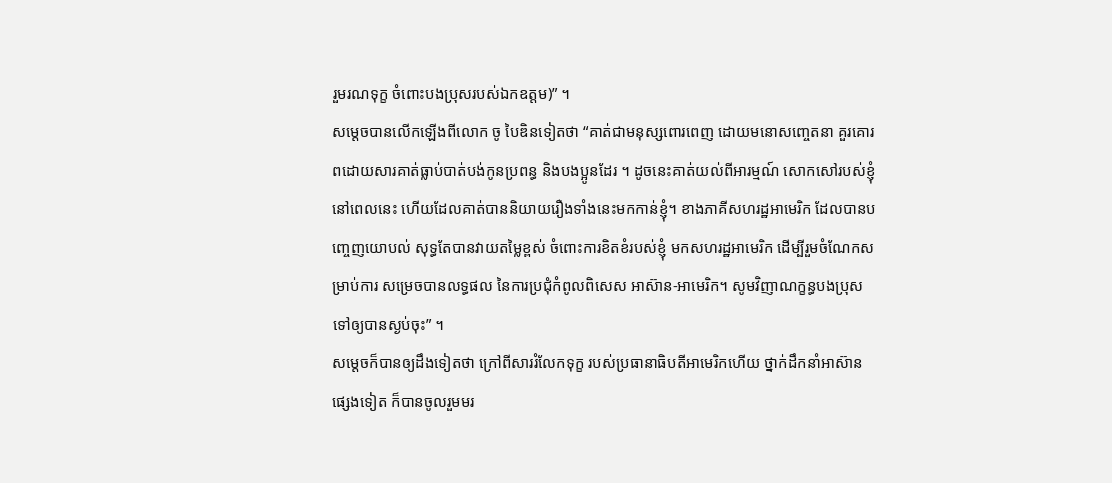រួមរណទុក្ខ ចំពោះបងប្រុសរបស់ឯកឧត្តម)” ។
សម្តេចបានលើកឡើងពីលោក ចូ បៃឌិនទៀតថា “គាត់ជាមនុស្សពោរពេញ ដោយមនោសញ្ចេតនា គួរគោរពដោយសារគាត់ធ្លាប់បាត់បង់កូនប្រពន្ធ និងបងប្អូនដែរ ។ ដូចនេះគាត់យល់ពីអារម្មណ៍ សោកសៅរបស់ខ្ញុំនៅពេលនេះ ហើយដែលគាត់បាននិយាយរឿងទាំងនេះមកកាន់ខ្ញុំ។ ខាងភាគីសហរដ្ឋអាមេរិក ដែលបានបញ្ចេញយោបល់ សុទ្ធតែបានវាយតម្លៃខ្ពស់ ចំពោះការខិតខំរបស់ខ្ញុំ មកសហរដ្ឋអាមេរិក ដើម្បីរួមចំណែកសម្រាប់ការ សម្រេចបានលទ្ធផល នៃការប្រជុំកំពូលពិសេស អាស៊ាន-អាមេរិក។ សូមវិញាណក្ខន្ធបងប្រុសទៅឲ្យបានស្ងប់ចុះ” ។
សម្តេចក៏បានឲ្យដឹងទៀតថា ក្រៅពីសាររំលែកទុក្ខ របស់ប្រធានាធិបតីអាមេរិកហើយ ថ្នាក់ដឹកនាំអាស៊ានផ្សេងទៀត ក៏បានចូលរួមមរ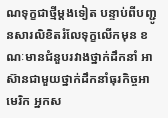ណទុក្ខជាថ្មីម្តងទៀត បន្ទាប់ពីបញ្ជូនសារលិខិតរំលែទុក្ខលើកមុន ខណៈមានជំនួបរវាងថ្នាក់ដឹកនាំ អាស៊ានជាមួយថ្នាក់ដឹកនាំធុរកិច្ចអាមេរិក អ្នកស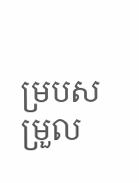ម្របសម្រួល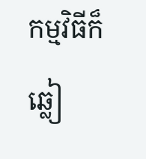កម្មវិធីក៏ឆ្លៀ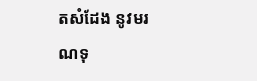តសំដែង នូវមរណទុ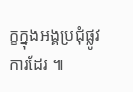ក្ខក្នុងអង្គប្រជុំផ្លូវការដែរ ៕